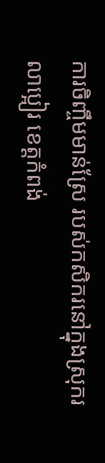ការចិញ្ចឹមមាន់ស្រែ របស់កសិករនៅក្នុងស្រុករលាប្អៀរ ខេត្តកំពង់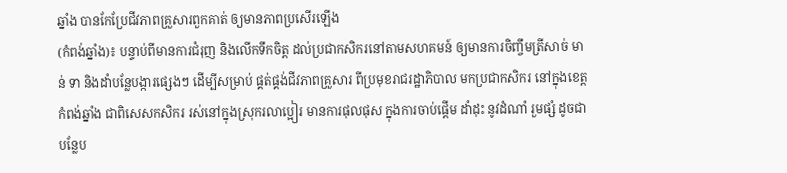ឆ្នាំង បានកែប្រែជីវភាពគ្រួសារពួកគាត់ ឲ្យមានភាពប្រសើរឡើង
(កំពង់ឆ្នាំង)៖ បន្ទាប់ពីមានការជំរុញ និងលើកទឹកចិត្ត ដល់ប្រជាកសិករនៅតាមសហគមន៍ ឲ្យមានការចិញ្ចឹមត្រីសាច់ មាន់ ទា និងដាំបន្លែបង្ការផ្សេងៗ ដើម្បីសម្រាប់ ផ្គត់ផ្គង់ជីវភាពគ្រួសារ ពីប្រមុខរាជរដ្ឋាភិបាល មកប្រជាកសិករ នៅក្នុងខេត្តកំពង់ឆ្នាំង ជាពិសេសកសិករ រស់នៅក្នុងស្រុករលាប្អៀរ មានការផុលផុស ក្នុងការចាប់ផ្ដើម ដាំដុះ នូវដំណាំ រួមផ្សំ ដូចជាបន្លែប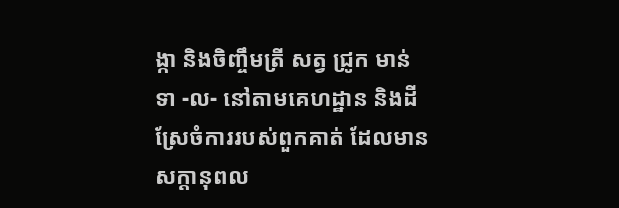ង្កា និងចិញ្ចឹមត្រី សត្វ ជ្រូក មាន់ ទា -ល- នៅតាមគេហដ្ឋាន និងដីស្រែចំការរបស់ពួកគាត់ ដែលមានសក្តានុពល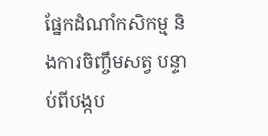ផ្នែកដំណាំកសិកម្ម និងការចិញ្ចឹមសត្វ បន្ទាប់ពីបង្កប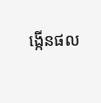ង្កើនផល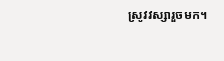ស្រូវវស្សារួចមក។